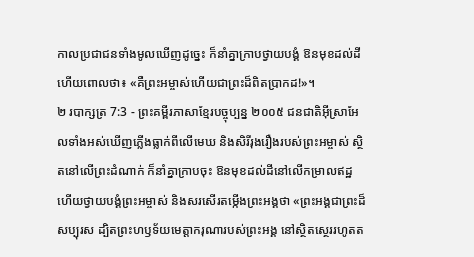កាលប្រជាជនទាំងមូលឃើញដូច្នេះ ក៏នាំគ្នាក្រាបថ្វាយបង្គំ ឱនមុខដល់ដី ហើយពោលថា៖ «គឺព្រះអម្ចាស់ហើយជាព្រះដ៏ពិតប្រាកដ!»។
២ របាក្សត្រ 7:3 - ព្រះគម្ពីរភាសាខ្មែរបច្ចុប្បន្ន ២០០៥ ជនជាតិអ៊ីស្រាអែលទាំងអស់ឃើញភ្លើងធ្លាក់ពីលើមេឃ និងសិរីរុងរឿងរបស់ព្រះអម្ចាស់ ស្ថិតនៅលើព្រះដំណាក់ ក៏នាំគ្នាក្រាបចុះ ឱនមុខដល់ដីនៅលើកម្រាលឥដ្ឋ ហើយថ្វាយបង្គំព្រះអម្ចាស់ និងសរសើរតម្កើងព្រះអង្គថា «ព្រះអង្គជាព្រះដ៏សប្បុរស ដ្បិតព្រះហឫទ័យមេត្តាករុណារបស់ព្រះអង្គ នៅស្ថិតស្ថេររហូតត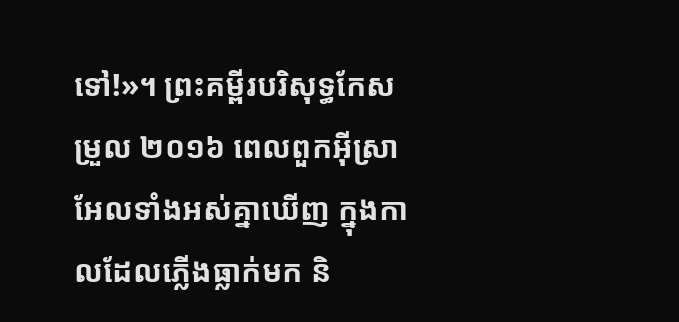ទៅ!»។ ព្រះគម្ពីរបរិសុទ្ធកែសម្រួល ២០១៦ ពេលពួកអ៊ីស្រាអែលទាំងអស់គ្នាឃើញ ក្នុងកាលដែលភ្លើងធ្លាក់មក និ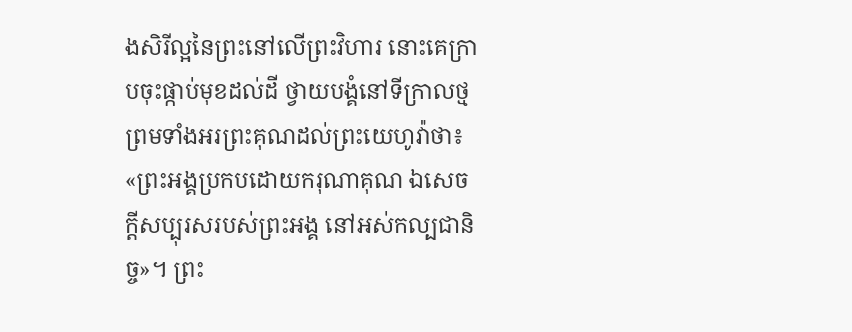ងសិរីល្អនៃព្រះនៅលើព្រះវិហារ នោះគេក្រាបចុះផ្កាប់មុខដល់ដី ថ្វាយបង្គំនៅទីក្រាលថ្ម ព្រមទាំងអរព្រះគុណដល់ព្រះយេហូវ៉ាថា៖ «ព្រះអង្គប្រកបដោយករុណាគុណ ឯសេចក្ដីសប្បុរសរបស់ព្រះអង្គ នៅអស់កល្បជានិច្ច»។ ព្រះ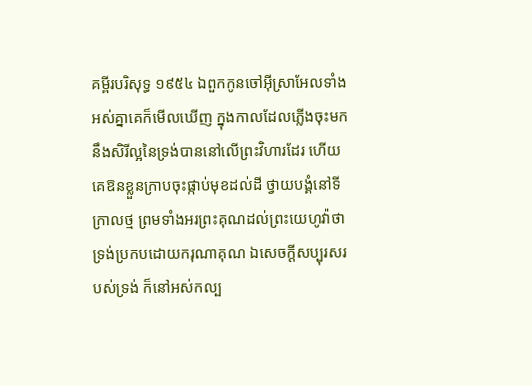គម្ពីរបរិសុទ្ធ ១៩៥៤ ឯពួកកូនចៅអ៊ីស្រាអែលទាំងអស់គ្នាគេក៏មើលឃើញ ក្នុងកាលដែលភ្លើងចុះមក នឹងសិរីល្អនៃទ្រង់បាននៅលើព្រះវិហារដែរ ហើយគេឱនខ្លួនក្រាបចុះផ្កាប់មុខដល់ដី ថ្វាយបង្គំនៅទីក្រាលថ្ម ព្រមទាំងអរព្រះគុណដល់ព្រះយេហូវ៉ាថា ទ្រង់ប្រកបដោយករុណាគុណ ឯសេចក្ដីសប្បុរសរបស់ទ្រង់ ក៏នៅអស់កល្ប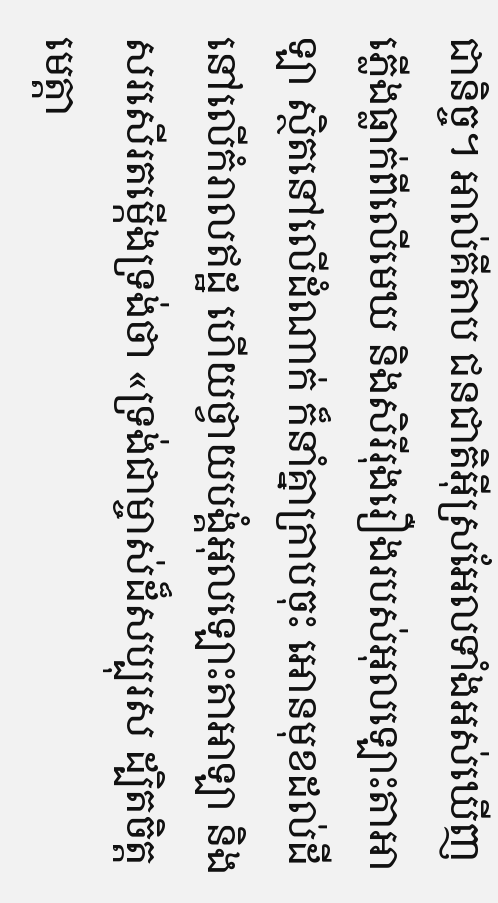ជានិច្ច។ អាល់គីតាប ជនជាតិអ៊ីស្រអែលទាំងអស់ឃើញភ្លើងធ្លាក់ពីលើមេឃ និងសិរីរុងរឿងរបស់អុលឡោះតាអាឡា ស្ថិតនៅលើដំណាក់ ក៏នាំគ្នាក្រាបចុះ អោនមុខដល់ដីនៅលើកំរាលឥដ្ឋ ហើយថ្វាយបង្គំអុលឡោះតាអាឡា និងសរសើរតម្កើងទ្រង់ថា «ទ្រង់ជាម្ចាស់ដ៏សប្បុរស ដ្បិតចិត្តមេត្តា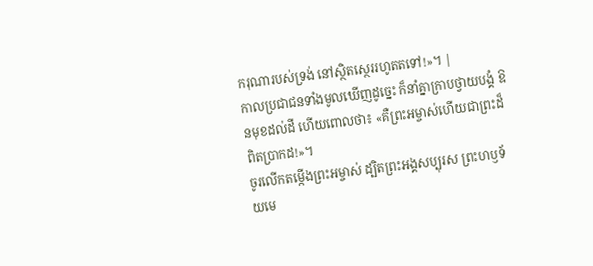ករុណារបស់ទ្រង់ នៅស្ថិតស្ថេររហូតតទៅ!»។ |
កាលប្រជាជនទាំងមូលឃើញដូច្នេះ ក៏នាំគ្នាក្រាបថ្វាយបង្គំ ឱនមុខដល់ដី ហើយពោលថា៖ «គឺព្រះអម្ចាស់ហើយជាព្រះដ៏ពិតប្រាកដ!»។
ចូរលើកតម្កើងព្រះអម្ចាស់ ដ្បិតព្រះអង្គសប្បុរស ព្រះហឫទ័យមេ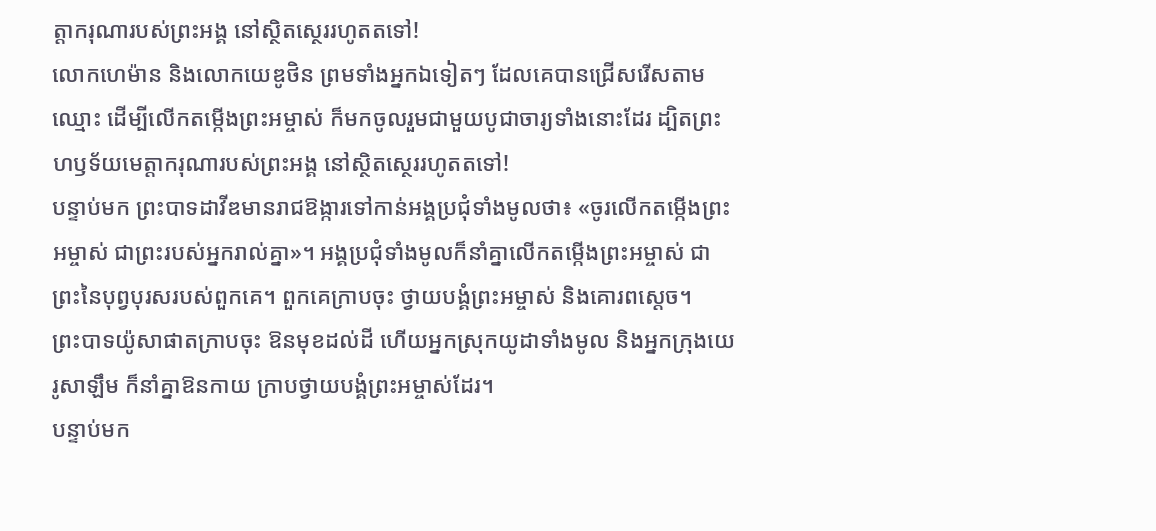ត្តាករុណារបស់ព្រះអង្គ នៅស្ថិតស្ថេររហូតតទៅ!
លោកហេម៉ាន និងលោកយេឌូថិន ព្រមទាំងអ្នកឯទៀតៗ ដែលគេបានជ្រើសរើសតាមឈ្មោះ ដើម្បីលើកតម្កើងព្រះអម្ចាស់ ក៏មកចូលរួមជាមួយបូជាចារ្យទាំងនោះដែរ ដ្បិតព្រះហឫទ័យមេត្តាករុណារបស់ព្រះអង្គ នៅស្ថិតស្ថេររហូតតទៅ!
បន្ទាប់មក ព្រះបាទដាវីឌមានរាជឱង្ការទៅកាន់អង្គប្រជុំទាំងមូលថា៖ «ចូរលើកតម្កើងព្រះអម្ចាស់ ជាព្រះរបស់អ្នករាល់គ្នា»។ អង្គប្រជុំទាំងមូលក៏នាំគ្នាលើកតម្កើងព្រះអម្ចាស់ ជាព្រះនៃបុព្វបុរសរបស់ពួកគេ។ ពួកគេក្រាបចុះ ថ្វាយបង្គំព្រះអម្ចាស់ និងគោរពស្ដេច។
ព្រះបាទយ៉ូសាផាតក្រាបចុះ ឱនមុខដល់ដី ហើយអ្នកស្រុកយូដាទាំងមូល និងអ្នកក្រុងយេរូសាឡឹម ក៏នាំគ្នាឱនកាយ ក្រាបថ្វាយបង្គំព្រះអម្ចាស់ដែរ។
បន្ទាប់មក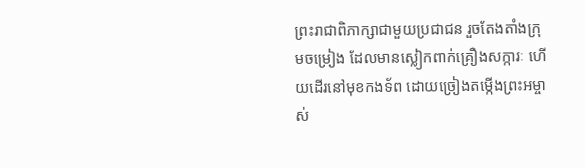ព្រះរាជាពិភាក្សាជាមួយប្រជាជន រួចតែងតាំងក្រុមចម្រៀង ដែលមានស្លៀកពាក់គ្រឿងសក្ការៈ ហើយដើរនៅមុខកងទ័ព ដោយច្រៀងតម្កើងព្រះអម្ចាស់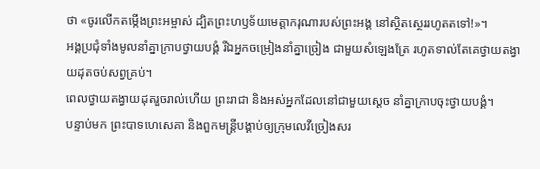ថា «ចូរលើកតម្កើងព្រះអម្ចាស់ ដ្បិតព្រះហឫទ័យមេត្តាករុណារបស់ព្រះអង្គ នៅស្ថិតស្ថេររហូតតទៅ!»។
អង្គប្រជុំទាំងមូលនាំគ្នាក្រាបថ្វាយបង្គំ រីឯអ្នកចម្រៀងនាំគ្នាច្រៀង ជាមួយសំឡេងត្រែ រហូតទាល់តែគេថ្វាយតង្វាយដុតចប់សព្វគ្រប់។
ពេលថ្វាយតង្វាយដុតរួចរាល់ហើយ ព្រះរាជា និងអស់អ្នកដែលនៅជាមួយស្ដេច នាំគ្នាក្រាបចុះថ្វាយបង្គំ។
បន្ទាប់មក ព្រះបាទហេសេគា និងពួកមន្ត្រីបង្គាប់ឲ្យក្រុមលេវីច្រៀងសរ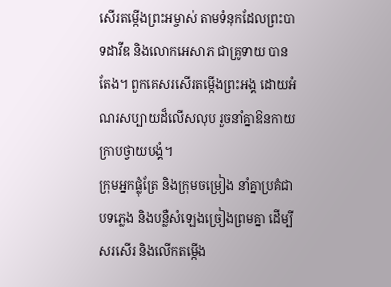សើរតម្កើងព្រះអម្ចាស់ តាមទំនុកដែលព្រះបាទដាវីឌ និងលោកអេសាភ ជាគ្រូទាយ បានតែង។ ពួកគេសរសើរតម្កើងព្រះអង្គ ដោយអំណរសប្បាយដ៏លើសលុប រួចនាំគ្នាឱនកាយក្រាបថ្វាយបង្គំ។
ក្រុមអ្នកផ្លុំត្រែ និងក្រុមចម្រៀង នាំគ្នាប្រគំជាបទភ្លេង និងបន្លឺសំឡេងច្រៀងព្រមគ្នា ដើម្បីសរសើរ និងលើកតម្កើង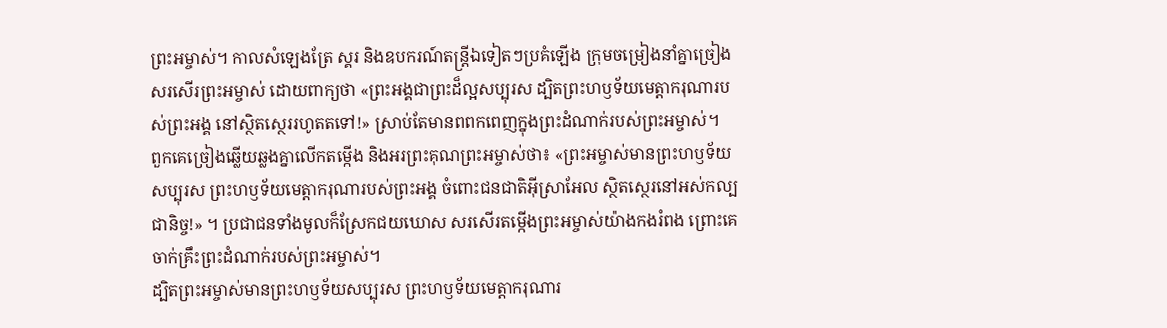ព្រះអម្ចាស់។ កាលសំឡេងត្រែ ស្គរ និងឧបករណ៍តន្ត្រីឯទៀតៗប្រគំឡើង ក្រុមចម្រៀងនាំគ្នាច្រៀងសរសើរព្រះអម្ចាស់ ដោយពាក្យថា «ព្រះអង្គជាព្រះដ៏ល្អសប្បុរស ដ្បិតព្រះហឫទ័យមេត្តាករុណារបស់ព្រះអង្គ នៅស្ថិតស្ថេររហូតតទៅ!» ស្រាប់តែមានពពកពេញក្នុងព្រះដំណាក់របស់ព្រះអម្ចាស់។
ពួកគេច្រៀងឆ្លើយឆ្លងគ្នាលើកតម្កើង និងអរព្រះគុណព្រះអម្ចាស់ថា៖ «ព្រះអម្ចាស់មានព្រះហឫទ័យសប្បុរស ព្រះហឫទ័យមេត្តាករុណារបស់ព្រះអង្គ ចំពោះជនជាតិអ៊ីស្រាអែល ស្ថិតស្ថេរនៅអស់កល្បជានិច្ច!» ។ ប្រជាជនទាំងមូលក៏ស្រែកជយឃោស សរសើរតម្កើងព្រះអម្ចាស់យ៉ាងកងរំពង ព្រោះគេចាក់គ្រឹះព្រះដំណាក់របស់ព្រះអម្ចាស់។
ដ្បិតព្រះអម្ចាស់មានព្រះហឫទ័យសប្បុរស ព្រះហឫទ័យមេត្តាករុណារ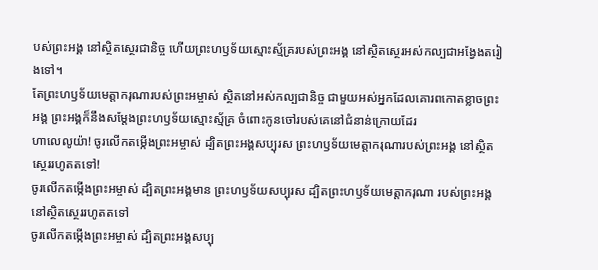បស់ព្រះអង្គ នៅស្ថិតស្ថេរជានិច្ច ហើយព្រះហឫទ័យស្មោះស្ម័គ្ររបស់ព្រះអង្គ នៅស្ថិតស្ថេរអស់កល្បជាអង្វែងតរៀងទៅ។
តែព្រះហឫទ័យមេត្តាករុណារបស់ព្រះអម្ចាស់ ស្ថិតនៅអស់កល្បជានិច្ច ជាមួយអស់អ្នកដែលគោរពកោតខ្លាចព្រះអង្គ ព្រះអង្គក៏នឹងសម្តែងព្រះហឫទ័យស្មោះស្ម័គ្រ ចំពោះកូនចៅរបស់គេនៅជំនាន់ក្រោយដែរ
ហាលេលូយ៉ា! ចូរលើកតម្កើងព្រះអម្ចាស់ ដ្បិតព្រះអង្គសប្បុរស ព្រះហឫទ័យមេត្តាករុណារបស់ព្រះអង្គ នៅស្ថិតស្ថេររហូតតទៅ!
ចូរលើកតម្កើងព្រះអម្ចាស់ ដ្បិតព្រះអង្គមាន ព្រះហឫទ័យសប្បុរស ដ្បិតព្រះហឫទ័យមេត្តាករុណា របស់ព្រះអង្គនៅស្ថិតស្ថេររហូតតទៅ
ចូរលើកតម្កើងព្រះអម្ចាស់ ដ្បិតព្រះអង្គសប្បុ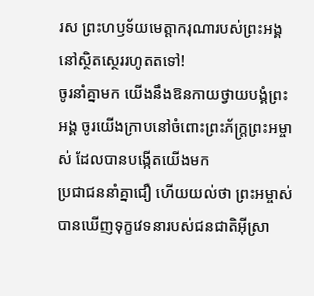រស ព្រះហឫទ័យមេត្តាករុណារបស់ព្រះអង្គ នៅស្ថិតស្ថេររហូតតទៅ!
ចូរនាំគ្នាមក យើងនឹងឱនកាយថ្វាយបង្គំព្រះអង្គ ចូរយើងក្រាបនៅចំពោះព្រះភ័ក្ត្រព្រះអម្ចាស់ ដែលបានបង្កើតយើងមក
ប្រជាជននាំគ្នាជឿ ហើយយល់ថា ព្រះអម្ចាស់បានឃើញទុក្ខវេទនារបស់ជនជាតិអ៊ីស្រា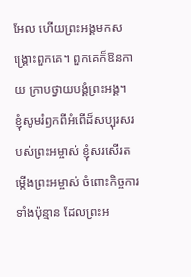អែល ហើយព្រះអង្គមកសង្គ្រោះពួកគេ។ ពួកគេក៏ឱនកាយ ក្រាបថ្វាយបង្គំព្រះអង្គ។
ខ្ញុំសូមរំឭកពីអំពើដ៏សប្បុរសរបស់ព្រះអម្ចាស់ ខ្ញុំសរសើរតម្កើងព្រះអម្ចាស់ ចំពោះកិច្ចការទាំងប៉ុន្មាន ដែលព្រះអ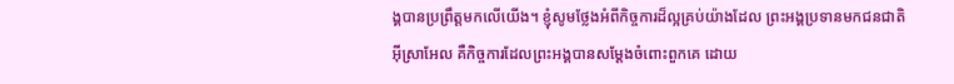ង្គបានប្រព្រឹត្តមកលើយើង។ ខ្ញុំសូមថ្លែងអំពីកិច្ចការដ៏ល្អគ្រប់យ៉ាងដែល ព្រះអង្គប្រទានមកជនជាតិអ៊ីស្រាអែល គឺកិច្ចការដែលព្រះអង្គបានសម្តែងចំពោះពួកគេ ដោយ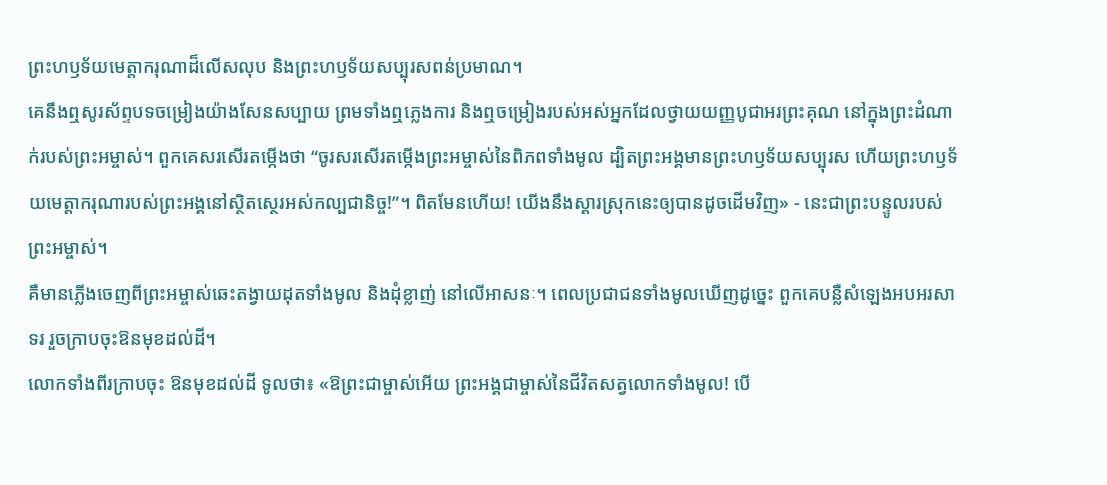ព្រះហឫទ័យមេត្តាករុណាដ៏លើសលុប និងព្រះហឫទ័យសប្បុរសពន់ប្រមាណ។
គេនឹងឮសូរស័ព្ទបទចម្រៀងយ៉ាងសែនសប្បាយ ព្រមទាំងឮភ្លេងការ និងឮចម្រៀងរបស់អស់អ្នកដែលថ្វាយយញ្ញបូជាអរព្រះគុណ នៅក្នុងព្រះដំណាក់របស់ព្រះអម្ចាស់។ ពួកគេសរសើរតម្កើងថា “ចូរសរសើរតម្កើងព្រះអម្ចាស់នៃពិភពទាំងមូល ដ្បិតព្រះអង្គមានព្រះហឫទ័យសប្បុរស ហើយព្រះហឫទ័យមេត្តាករុណារបស់ព្រះអង្គនៅស្ថិតស្ថេរអស់កល្បជានិច្ច!”។ ពិតមែនហើយ! យើងនឹងស្ដារស្រុកនេះឲ្យបានដូចដើមវិញ» - នេះជាព្រះបន្ទូលរបស់ព្រះអម្ចាស់។
គឺមានភ្លើងចេញពីព្រះអម្ចាស់ឆេះតង្វាយដុតទាំងមូល និងដុំខ្លាញ់ នៅលើអាសនៈ។ ពេលប្រជាជនទាំងមូលឃើញដូច្នេះ ពួកគេបន្លឺសំឡេងអបអរសាទរ រួចក្រាបចុះឱនមុខដល់ដី។
លោកទាំងពីរក្រាបចុះ ឱនមុខដល់ដី ទូលថា៖ «ឱព្រះជាម្ចាស់អើយ ព្រះអង្គជាម្ចាស់នៃជីវិតសត្វលោកទាំងមូល! បើ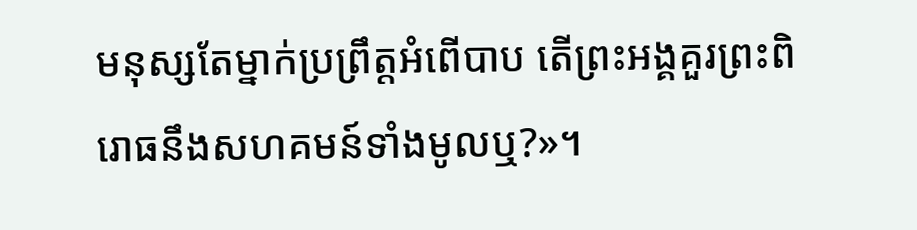មនុស្សតែម្នាក់ប្រព្រឹត្តអំពើបាប តើព្រះអង្គគួរព្រះពិរោធនឹងសហគមន៍ទាំងមូលឬ?»។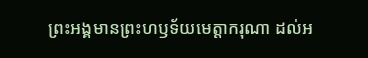ព្រះអង្គមានព្រះហឫទ័យមេត្តាករុណា ដល់អ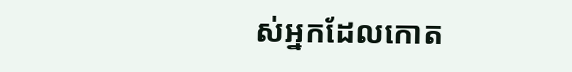ស់អ្នកដែលកោត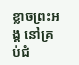ខ្លាចព្រះអង្គ នៅគ្រប់ជំ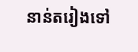នាន់តរៀងទៅ